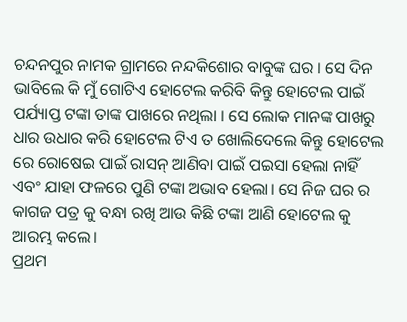ଚନ୍ଦନପୁର ନାମକ ଗ୍ରାମରେ ନନ୍ଦକିଶୋର ବାବୁଙ୍କ ଘର । ସେ ଦିନ ଭାବିଲେ କି ମୁଁ ଗୋଟିଏ ହୋଟେଲ କରିବି କିନ୍ତୁ ହୋଟେଲ ପାଇଁ ପର୍ଯ୍ୟାପ୍ତ ଟଙ୍କା ତାଙ୍କ ପାଖରେ ନଥିଲା । ସେ ଲୋକ ମାନଙ୍କ ପାଖରୁ ଧାର ଉଧାର କରି ହୋଟେଲ ଟିଏ ତ ଖୋଲିଦେଲେ କିନ୍ତୁ ହୋଟେଲ ରେ ରୋଷେଇ ପାଇଁ ରାସନ୍ ଆଣିବା ପାଇଁ ପଇସା ହେଲା ନାହିଁ ଏବଂ ଯାହା ଫଳରେ ପୁଣି ଟଙ୍କା ଅଭାବ ହେଲା। ସେ ନିଜ ଘର ର କାଗଜ ପତ୍ର କୁ ବନ୍ଧା ରଖି ଆଉ କିଛି ଟଙ୍କା ଆଣି ହୋଟେଲ କୁ ଆରମ୍ଭ କଲେ।
ପ୍ରଥମ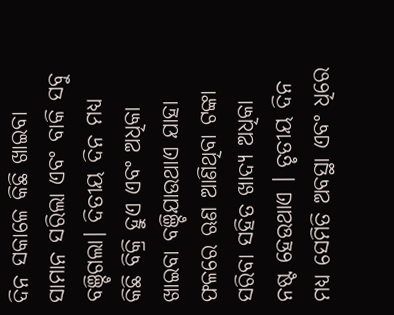ଦିନ ସକାଳେ କିଛି ଖାଇବା ସାମାନ ସରିଲା ଏବଂ ବାକି ସବୁ ବଞ୍ଚିଗଲା। ଦିତୀୟ ଦିନ ମଧ୍ୟ କିଛି ବିକ୍ରି ହୁଏ ଏବଂ ଅଧିକା ଖାଇବା ବଞ୍ଚିଯାଉଥାଏ ଯାହା ଫଳରେ ଋଣ ଆଣିଥିବା ଟଙ୍କା ସରିବା ସହିତ ଖାଦ୍ୟ ଅଧିକା ନଷ୍ଟ ହେଉଥାଏ । ତୃତୀୟ ଦିନ ମଧ୍ୟ ସେମିତି ଅବସ୍ଥା ଏବଂ ଧିରେ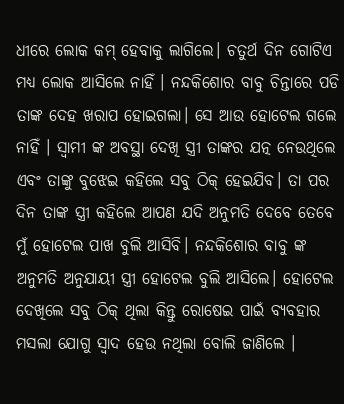ଧୀରେ ଲୋକ କମ୍ ହେବାକୁ ଲାଗିଲେ। ଚତୁର୍ଥ ଦିନ ଗୋଟିଏ ମଧ୍ୟ ଲୋକ ଆସିଲେ ନାହିଁ । ନନ୍ଦକିଶୋର ବାବୁ ଚିନ୍ତାରେ ପଡି ତାଙ୍କ ଦେହ ଖରାପ ହୋଇଗଲା। ସେ ଆଉ ହୋଟେଲ ଗଲେ ନାହିଁ । ସ୍ବାମୀ ଙ୍କ ଅବସ୍ଥା ଦେଖି ସ୍ତ୍ରୀ ତାଙ୍କର ଯତ୍ନ ନେଉଥିଲେ ଏବଂ ତାଙ୍କୁ ବୁଝେଇ କହିଲେ ସବୁ ଠିକ୍ ହେଇଯିବ। ତା ପର ଦିନ ତାଙ୍କ ସ୍ତ୍ରୀ କହିଲେ ଆପଣ ଯଦି ଅନୁମତି ଦେବେ ତେବେ ମୁଁ ହୋଟେଲ ପାଖ ବୁଲି ଆସିବି। ନନ୍ଦକିଶୋର ବାବୁ ଙ୍କ ଅନୁମତି ଅନୁଯାୟୀ ସ୍ତ୍ରୀ ହୋଟେଲ ବୁଲି ଆସିଲେ। ହୋଟେଲ ଦେଖିଲେ ସବୁ ଠିକ୍ ଥିଲା କିନ୍ତୁ ରୋଷେଇ ପାଇଁ ବ୍ୟବହାର ମସଲା ଯୋଗୁ ସ୍ଵାଦ ହେଉ ନଥିଲା ବୋଲି ଜାଣିଲେ ।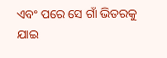ଏବଂ ପରେ ସେ ଗାଁ ଭିତରକୁ ଯାଇ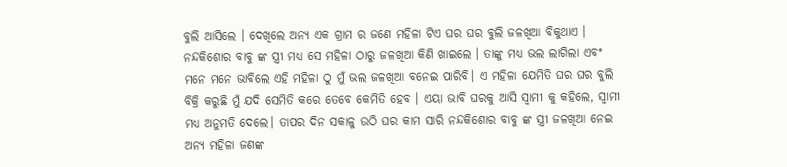ବୁଲି ଆସିଲେ । ଦେଖିଲେ ଅନ୍ୟ ଏକ ଗ୍ରାମ ର ଜଣେ ମହିଳା ଟିଏ ଘର ଘର ବୁଲି ଜଳଖିଆ ବିକୁଥାଏ । ନନ୍ଦକିଶୋର ବାବୁ ଙ୍କ ସ୍ତ୍ରୀ ମଧ୍ୟ ସେ ମହିଳା ଠାରୁ ଜଳଖିଆ କିଣି ଖାଇଲେ । ତାଙ୍କୁ ମଧ୍ୟ ଭଲ ଲାଗିଲା ଏବଂ ମନେ ମନେ ଭାବିଲେ ଏହି ମହିଳା ଠୁ ମୁଁ ଭଲ ଜଳଖିଆ ବନେଇ ପାରିବି। ଏ ମହିଳା ଯେମିତି ଘର ଘର ବୁଲି ବିକ୍ରି କରୁଛି ମୁଁ ଯଦି ସେମିତି କରେ ତେବେ କେମିତି ହେବ । ଏୟା ଭାବି ଘରକୁ ଆସି ସ୍ବାମୀ କୁ କହିଲେ, ସ୍ବାମୀ ମଧ୍ୟ ଅନୁମତି ଦେଲେ। ତାପର ଦିନ ସକାଳୁ ଉଠି ଘର କାମ ସାରି ନନ୍ଦକିଶୋର ବାବୁ ଙ୍କ ସ୍ତ୍ରୀ ଜଳଖିଆ ନେଇ ଅନ୍ୟ ମହିଳା ଜଣଙ୍କ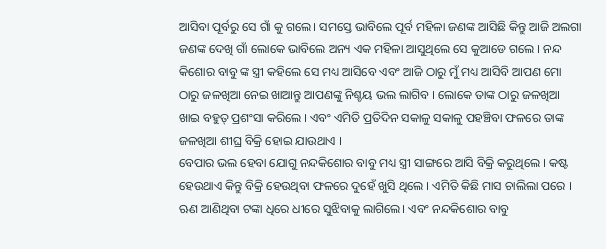ଆସିବା ପୂର୍ବରୁ ସେ ଗାଁ କୁ ଗଲେ। ସମସ୍ତେ ଭାବିଲେ ପୂର୍ବ ମହିଳା ଜଣଙ୍କ ଆସିଛି କିନ୍ତୁ ଆଜି ଅଲଗା ଜଣଙ୍କ ଦେଖି ଗାଁ ଲୋକେ ଭାବିଲେ ଅନ୍ୟ ଏକ ମହିଳା ଆସୁଥିଲେ ସେ କୁଆଡେ ଗଲେ । ନନ୍ଦ କିଶୋର ବାବୁ ଙ୍କ ସ୍ତ୍ରୀ କହିଲେ ସେ ମଧ୍ୟ ଆସିବେ ଏବଂ ଆଜି ଠାରୁ ମୁଁ ମଧ୍ୟ ଆସିବି ଆପଣ ମୋ ଠାରୁ ଜଳଖିଆ ନେଇ ଖାଆନ୍ତୁ ଆପଣଙ୍କୁ ନିଶ୍ଚୟ ଭଲ ଲାଗିବ । ଲୋକେ ତାଙ୍କ ଠାରୁ ଜଳଖିଆ ଖାଇ ବହୁତ୍ ପ୍ରଶଂସା କରିଲେ । ଏବଂ ଏମିତି ପ୍ରତିଦିନ ସକାଳୁ ସକାଳୁ ପହଞ୍ଚିବା ଫଳରେ ତାଙ୍କ ଜଳଖିଆ ଶୀଘ୍ର ବିକ୍ରି ହୋଇ ଯାଉଥାଏ ।
ବେପାର ଭଲ ହେବା ଯୋଗୁ ନନ୍ଦକିଶୋର ବାବୁ ମଧ୍ୟ ସ୍ତ୍ରୀ ସାଙ୍ଗରେ ଆସି ବିକ୍ରି କରୁଥିଲେ । କଷ୍ଟ ହେଉଥାଏ କିନ୍ତୁ ବିକ୍ରି ହେଉଥିବା ଫଳରେ ଦୁହେଁ ଖୁସି ଥିଲେ । ଏମିତି କିଛି ମାସ ଚାଲିଲା ପରେ । ଋଣ ଆଣିଥିବା ଟଙ୍କା ଧିରେ ଧୀରେ ସୁଝିବାକୁ ଲାଗିଲେ। ଏବଂ ନନ୍ଦକିଶୋର ବାବୁ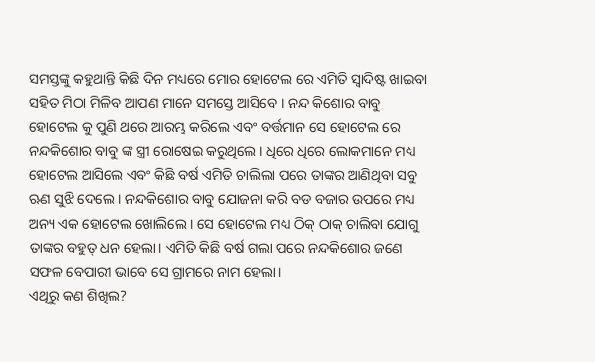ସମସ୍ତଙ୍କୁ କହୁଥାନ୍ତି କିଛି ଦିନ ମଧ୍ୟରେ ମୋର ହୋଟେଲ ରେ ଏମିତି ସ୍ଵାଦିଷ୍ଟ ଖାଇବା ସହିତ ମିଠା ମିଳିବ ଆପଣ ମାନେ ସମସ୍ତେ ଆସିବେ । ନନ୍ଦ କିଶୋର ବାବୁ ହୋଟେଲ କୁ ପୁଣି ଥରେ ଆରମ୍ଭ କରିଲେ ଏବଂ ବର୍ତ୍ତମାନ ସେ ହୋଟେଲ ରେ ନନ୍ଦକିଶୋର ବାବୁ ଙ୍କ ସ୍ତ୍ରୀ ରୋଷେଇ କରୁଥିଲେ। ଧିରେ ଧିରେ ଲୋକମାନେ ମଧ୍ୟ ହୋଟେଲ ଆସିଲେ ଏବଂ କିଛି ବର୍ଷ ଏମିତି ଚାଲିଲା ପରେ ତାଙ୍କର ଆଣିଥିବା ସବୁ ଋଣ ସୁଝି ଦେଲେ । ନନ୍ଦକିଶୋର ବାବୁ ଯୋଜନା କରି ବଡ ବଜାର ଉପରେ ମଧ୍ୟ ଅନ୍ୟ ଏକ ହୋଟେଲ ଖୋଲିଲେ । ସେ ହୋଟେଲ ମଧ୍ୟ ଠିକ୍ ଠାକ୍ ଚାଲିବା ଯୋଗୁ ତାଙ୍କର ବହୁତ୍ ଧନ ହେଲା। ଏମିତି କିଛି ବର୍ଷ ଗଲା ପରେ ନନ୍ଦକିଶୋର ଜଣେ ସଫଳ ବେପାରୀ ଭାବେ ସେ ଗ୍ରାମରେ ନାମ ହେଲା।
ଏଥିରୁ କଣ ଶିଖିଲ?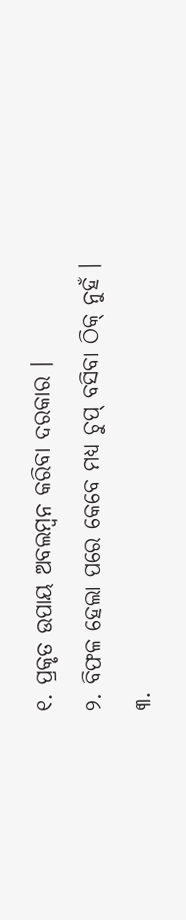୧. ପ୍ରକୃତ ଉପାୟ ଅବଲମ୍ବନ କରିବା ଦରକାର ।
୨. ବିଫଳ ହେଲା ପରେ କେବେ ମଧ୍ୟ ଚୁପ୍ ବସିବା ଠିକ୍ ନୁହଁ ।
୩.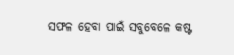ସଫଳ ହେବା ପାଇଁ ସବୁବେଳେ କଷ୍ଟ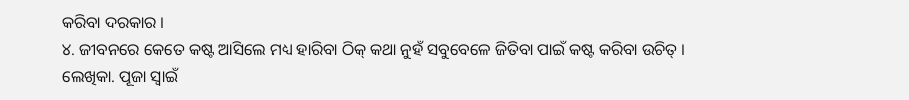କରିବା ଦରକାର ।
୪. ଜୀବନରେ କେତେ କଷ୍ଟ ଆସିଲେ ମଧ୍ୟ ହାରିବା ଠିକ୍ କଥା ନୁହଁ ସବୁବେଳେ ଜିତିବା ପାଇଁ କଷ୍ଟ କରିବା ଉଚିତ୍ ।
ଲେଖିକା. ପୂଜା ସ୍ୱାଇଁ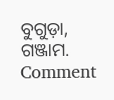ବୁଗୁଡ଼ା, ଗଞ୍ଜାମ.
Comment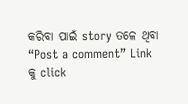କରିବା ପାଇଁ story ତଳେ ଥିବା “Post a comment” Link କୁ click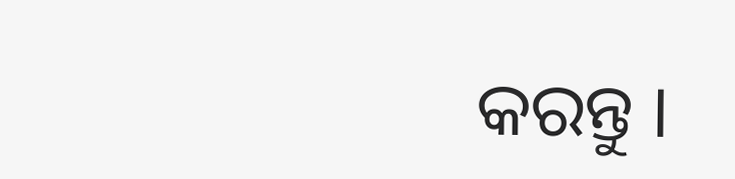କରନ୍ତୁ ।